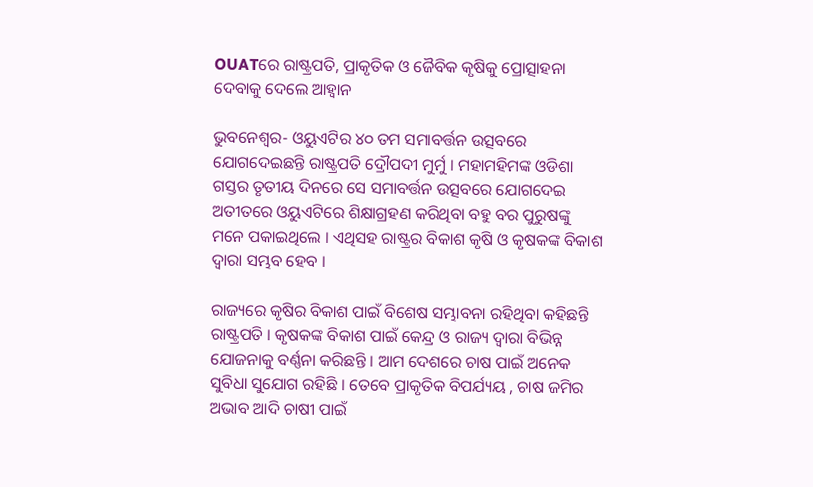OUATରେ ରାଷ୍ଟ୍ରପତି, ପ୍ରାକୃତିକ ଓ ଜୈବିକ କୃଷିକୁ ପ୍ରୋତ୍ସାହନା ଦେବାକୁ ଦେଲେ ଆହ୍ୱାନ

ଭୁବନେଶ୍ୱର- ଓୟୁଏଟିର ୪୦ ତମ ସମାବର୍ତ୍ତନ ଉତ୍ସବରେ ଯୋଗଦେଇଛନ୍ତି ରାଷ୍ଟ୍ରପତି ଦ୍ରୌପଦୀ ମୁର୍ମୁ । ମହାମହିମଙ୍କ ଓଡିଶା ଗସ୍ତର ତୃତୀୟ ଦିନରେ ସେ ସମାବର୍ତ୍ତନ ଉତ୍ସବରେ ଯୋଗଦେଇ ଅତୀତରେ ଓୟୁଏଟିରେ ଶିକ୍ଷାଗ୍ରହଣ କରିଥିବା ବହୁ ବର ପୁରୁଷଙ୍କୁ ମନେ ପକାଇଥିଲେ । ଏଥିସହ ରାଷ୍ଟ୍ରର ବିକାଶ କୃଷି ଓ କୃଷକଙ୍କ ବିକାଶ ଦ୍ୱାରା ସମ୍ଭବ ହେବ ।

ରାଜ୍ୟରେ କୃଷିର ବିକାଶ ପାଇଁ ବିଶେଷ ସମ୍ଭାବନା ରହିଥିବା କହିଛନ୍ତି ରାଷ୍ଟ୍ରପତି । କୃଷକଙ୍କ ବିକାଶ ପାଇଁ କେନ୍ଦ୍ର ଓ ରାଜ୍ୟ ଦ୍ୱାରା ବିଭିନ୍ନ ଯୋଜନାକୁ ବର୍ଣ୍ଣନା କରିଛନ୍ତି । ଆମ ଦେଶରେ ଚାଷ ପାଇଁ ଅନେକ ସୁବିଧା ସୁଯୋଗ ରହିଛି । ତେବେ ପ୍ରାକୃତିକ ବିପର୍ଯ୍ୟୟ , ଚାଷ ଜମିର ଅଭାବ ଆଦି ଚାଷୀ ପାଇଁ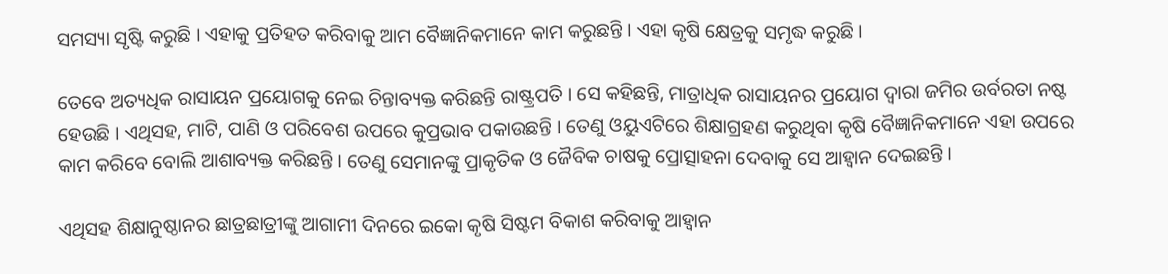ସମସ୍ୟା ସୃଷ୍ଟି କରୁଛି । ଏହାକୁ ପ୍ରତିହତ କରିବାକୁ ଆମ ବୈଜ୍ଞାନିକମାନେ କାମ କରୁଛନ୍ତି । ଏହା କୃଷି କ୍ଷେତ୍ରକୁ ସମୃଦ୍ଧ କରୁଛି ।

ତେବେ ଅତ୍ୟଧିକ ରାସାୟନ ପ୍ରୟୋଗକୁ ନେଇ ଚିନ୍ତାବ୍ୟକ୍ତ କରିଛନ୍ତି ରାଷ୍ଟ୍ରପତି । ସେ କହିଛନ୍ତି, ମାତ୍ରାଧିକ ରାସାୟନର ପ୍ରୟୋଗ ଦ୍ୱାରା ଜମିର ଉର୍ବରତା ନଷ୍ଟ ହେଉଛି । ଏଥିସହ, ମାଟି, ପାଣି ଓ ପରିବେଶ ଉପରେ କୁପ୍ରଭାବ ପକାଉଛନ୍ତି । ତେଣୁ ଓୟୁଏଟିରେ ଶିକ୍ଷାଗ୍ରହଣ କରୁଥିବା କୃଷି ବୈଜ୍ଞାନିକମାନେ ଏହା ଉପରେ କାମ କରିବେ ବୋଲି ଆଶାବ୍ୟକ୍ତ କରିଛନ୍ତି । ତେଣୁ ସେମାନଙ୍କୁ ପ୍ରାକୃତିକ ଓ ଜୈବିକ ଚାଷକୁ ପ୍ରୋତ୍ସାହନା ଦେବାକୁ ସେ ଆହ୍ୱାନ ଦେଇଛନ୍ତି ।

ଏଥିସହ ଶିକ୍ଷାନୁଷ୍ଠାନର ଛାତ୍ରଛାତ୍ରୀଙ୍କୁ ଆଗାମୀ ଦିନରେ ଇକୋ କୃଷି ସିଷ୍ଟମ ବିକାଶ କରିବାକୁ ଆହ୍ୱାନ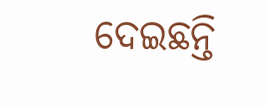ଦେଇଛନ୍ତି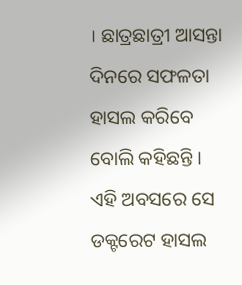। ଛାତ୍ରଛାତ୍ରୀ ଆସନ୍ତା ଦିନରେ ସଫଳତା ହାସଲ କରିବେ ବୋଲି କହିଛନ୍ତି । ଏହି ଅବସରେ ସେ ଡକ୍ଟରେଟ ହାସଲ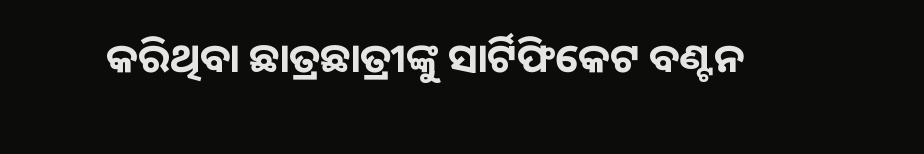କରିଥିବା ଛାତ୍ରଛାତ୍ରୀଙ୍କୁ ସାର୍ଟିଫିକେଟ ବଣ୍ଟନ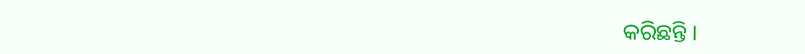କରିଛନ୍ତି ।